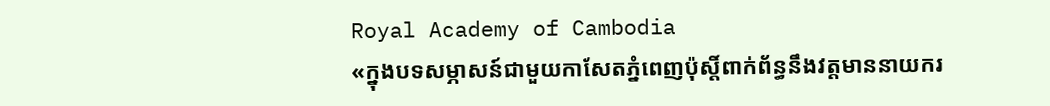Royal Academy of Cambodia
«ក្នុងបទសម្ភាសន៍ជាមួយកាសែតភ្នំពេញប៉ុស្តិ៍ពាក់ព័ន្ធនឹងវត្តមាននាយករ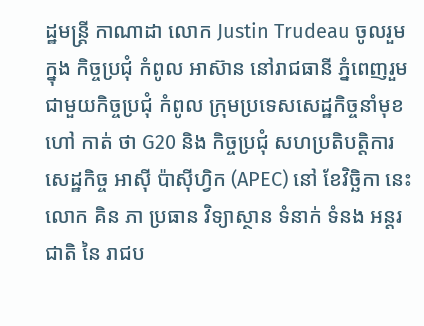ដ្ឋមន្ត្រី កាណាដា លោក Justin Trudeau ចូលរួម ក្នុង កិច្ចប្រជុំ កំពូល អាស៊ាន នៅរាជធានី ភ្នំពេញរួមជាមួយកិច្ចប្រជុំ កំពូល ក្រុមប្រទេសសេដ្ឋកិច្ចនាំមុខ ហៅ កាត់ ថា G20 និង កិច្ចប្រជុំ សហប្រតិបត្តិការ សេដ្ឋកិច្ច អាស៊ី ប៉ាស៊ីហ្វិក (APEC) នៅ ខែវិច្ឆិកា នេះ លោក គិន ភា ប្រធាន វិទ្យាស្ថាន ទំនាក់ ទំនង អន្តរជាតិ នៃ រាជប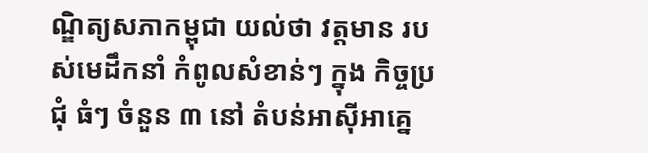ណ្ឌិត្យសភាកម្ពុជា យល់ថា វត្តមាន របស់មេដឹកនាំ កំពូលសំខាន់ៗ ក្នុង កិច្ចប្រជុំ ធំៗ ចំនួន ៣ នៅ តំបន់អាស៊ីអាគ្នេ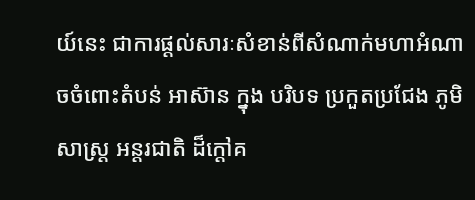យ៍នេះ ជាការផ្តល់សារៈសំខាន់ពីសំណាក់មហាអំណាចចំពោះតំបន់ អាស៊ាន ក្នុង បរិបទ ប្រកួតប្រជែង ភូមិសាស្ត្រ អន្តរជាតិ ដ៏ក្តៅគ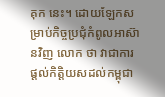គុក នេះ។ ដោយឡែកសម្រាប់កិច្ចប្រជុំកំពូលអាស៊ានវិញ លោក ថា វាជាការផ្តល់កិត្តិយសដល់កម្ពុជា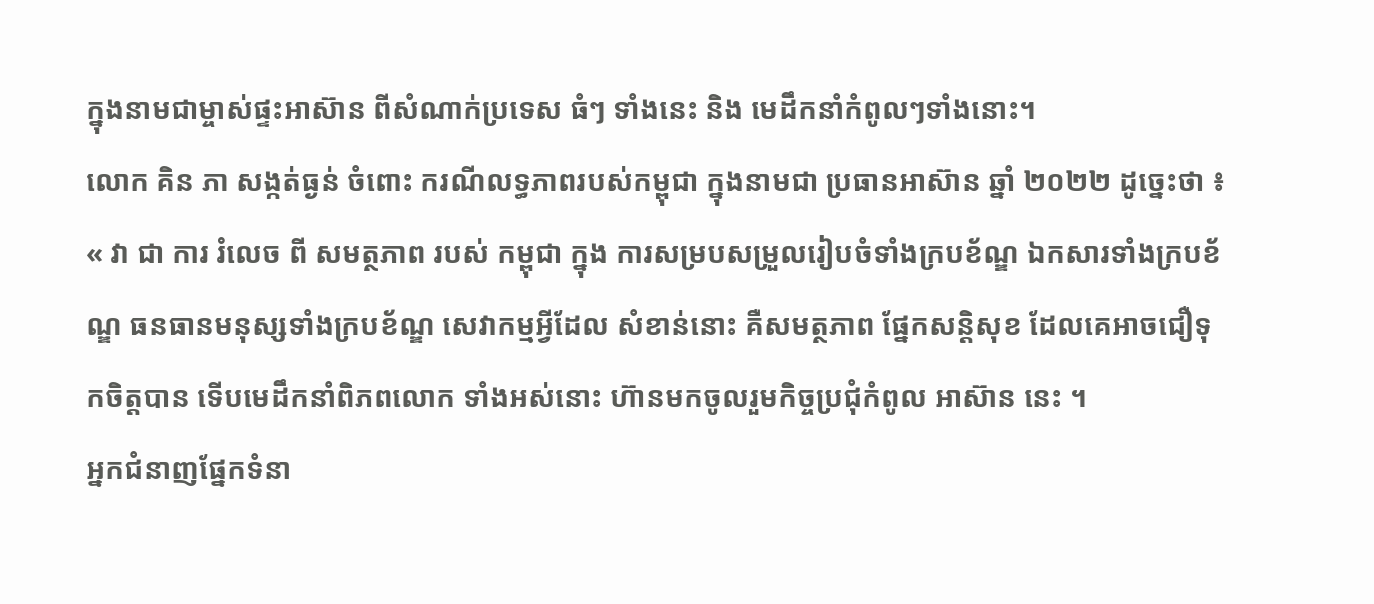ក្នុងនាមជាម្ចាស់ផ្ទះអាស៊ាន ពីសំណាក់ប្រទេស ធំៗ ទាំងនេះ និង មេដឹកនាំកំពូលៗទាំងនោះ។
លោក គិន ភា សង្កត់ធ្ងន់ ចំពោះ ករណីលទ្ធភាពរបស់កម្ពុជា ក្នុងនាមជា ប្រធានអាស៊ាន ឆ្នាំ ២០២២ ដូច្នេះថា ៖ « វា ជា ការ រំលេច ពី សមត្ថភាព របស់ កម្ពុជា ក្នុង ការសម្របសម្រួលរៀបចំទាំងក្របខ័ណ្ឌ ឯកសារទាំងក្របខ័ណ្ឌ ធនធានមនុស្សទាំងក្របខ័ណ្ឌ សេវាកម្មអ្វីដែល សំខាន់នោះ គឺសមត្ថភាព ផ្នែកសន្តិសុខ ដែលគេអាចជឿទុកចិត្តបាន ទើបមេដឹកនាំពិភពលោក ទាំងអស់នោះ ហ៊ានមកចូលរួមកិច្ចប្រជុំកំពូល អាស៊ាន នេះ ។
អ្នកជំនាញផ្នែកទំនា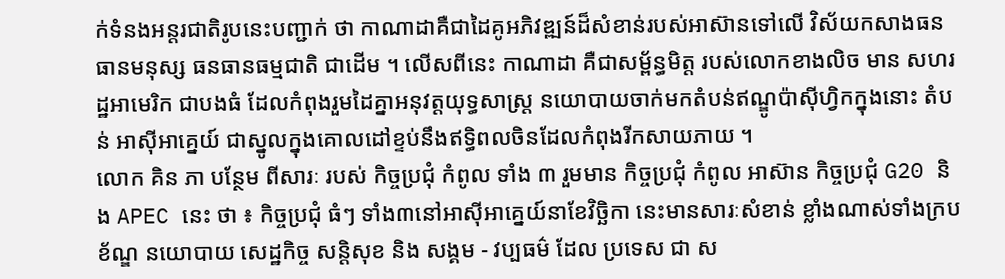ក់ទំនងអន្តរជាតិរូបនេះបញ្ជាក់ ថា កាណាដាគឺជាដៃគូអភិវឌ្ឍន៍ដ៏សំខាន់របស់អាស៊ានទៅលើ វិស័យកសាងធនធានមនុស្ស ធនធានធម្មជាតិ ជាដើម ។ លើសពីនេះ កាណាដា គឺជាសម្ព័ន្ធមិត្ត របស់លោកខាងលិច មាន សហរដ្ឋអាមេរិក ជាបងធំ ដែលកំពុងរួមដៃគ្នាអនុវត្តយុទ្ធសាស្ត្រ នយោបាយចាក់មកតំបន់ឥណ្ឌូប៉ាស៊ីហ្វិកក្នុងនោះ តំបន់ អាស៊ីអាគ្នេយ៍ ជាស្នូលក្នុងគោលដៅខ្ទប់នឹងឥទ្ធិពលចិនដែលកំពុងរីកសាយភាយ ។
លោក គិន ភា បន្ថែម ពីសារៈ របស់ កិច្ចប្រជុំ កំពូល ទាំង ៣ រួមមាន កិច្ចប្រជុំ កំពូល អាស៊ាន កិច្ចប្រជុំ G20 និង APEC នេះ ថា ៖ កិច្ចប្រជុំ ធំៗ ទាំង៣នៅអាស៊ីអាគ្នេយ៍នាខែវិច្ឆិកា នេះមានសារៈសំខាន់ ខ្លាំងណាស់ទាំងក្របខ័ណ្ឌ នយោបាយ សេដ្ឋកិច្ច សន្តិសុខ និង សង្គម - វប្បធម៌ ដែល ប្រទេស ជា ស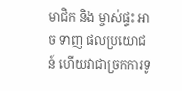មាជិក និង ម្ចាស់ផ្ទះ អាច ទាញ ផលប្រយោជន៍ ហើយវាជាច្រកការទូ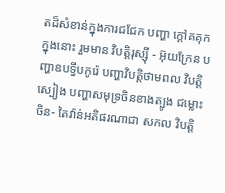តដ៏សំខាន់ក្នុងការជជែក បញ្ហា ក្តៅគគុក ក្នុងនោះ រួមមាន វិបត្តិរុស្ស៊ី - អ៊ុយក្រែន បញ្ហាឧបទ្វីបកូរ៉េ បញ្ហាវិបត្តិថាមពល វិបត្តិ ស្បៀង បញ្ហាសមុទ្រចិនខាងត្បូង ជម្លោះចិន- តៃវ៉ាន់អតិផរណាជា សកល វិបត្តិ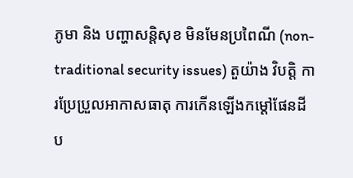ភូមា និង បញ្ហាសន្តិសុខ មិនមែនប្រពៃណី (non-traditional security issues) តួយ៉ាង វិបត្តិ ការប្រែប្រួលអាកាសធាតុ ការកើនឡើងកម្តៅផែនដី ប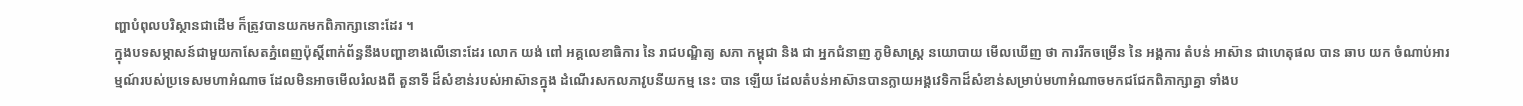ញ្ហាបំពុលបរិស្ថានជាដើម ក៏ត្រូវបានយកមកពិភាក្សានោះដែរ ។
ក្នុងបទសម្ភាសន៍ជាមួយកាសែតភ្នំពេញប៉ុស្តិ៍ពាក់ព័ន្ធនឹងបញ្ហាខាងលើនោះដែរ លោក យង់ ពៅ អគ្គលេខាធិការ នៃ រាជបណ្ឌិត្យ សភា កម្ពុជា និង ជា អ្នកជំនាញ ភូមិសាស្ត្រ នយោបាយ មើលឃើញ ថា ការរីកចម្រើន នៃ អង្គការ តំបន់ អាស៊ាន ជាហេតុផល បាន ឆាប យក ចំណាប់អារម្មណ៍របស់ប្រទេសមហាអំណាច ដែលមិនអាចមើលរំលងពី តួនាទី ដ៏សំខាន់របស់អាស៊ានក្នុង ដំណើរសកលភាវូបនីយកម្ម នេះ បាន ឡើយ ដែលតំបន់អាស៊ានបានក្លាយអង្គវេទិកាដ៏សំខាន់សម្រាប់មហាអំណាចមកជជែកពិភាក្សាគ្នា ទាំងប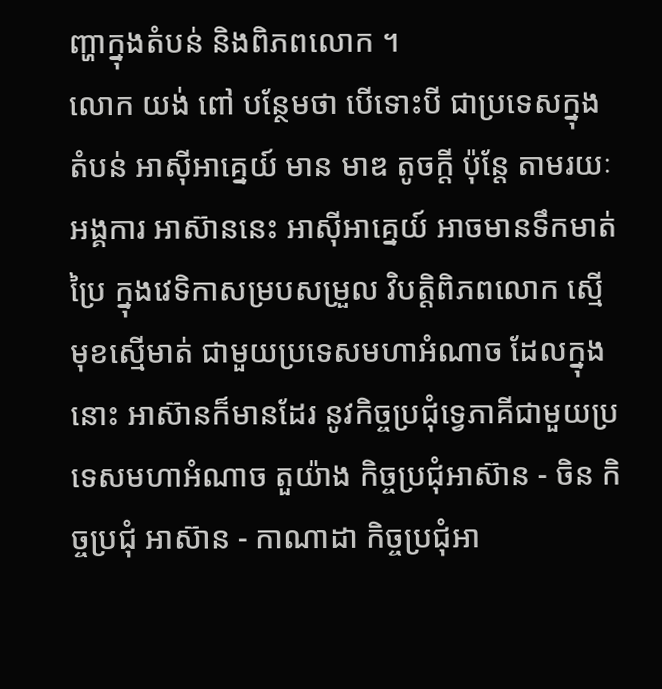ញ្ហាក្នុងតំបន់ និងពិភពលោក ។
លោក យង់ ពៅ បន្ថែមថា បើទោះបី ជាប្រទេសក្នុង តំបន់ អាស៊ីអាគ្នេយ៍ មាន មាឌ តូចក្តី ប៉ុន្តែ តាមរយៈអង្គការ អាស៊ាននេះ អាស៊ីអាគ្នេយ៍ អាចមានទឹកមាត់ប្រៃ ក្នុងវេទិកាសម្របសម្រួល វិបត្តិពិភពលោក ស្មើមុខស្មើមាត់ ជាមួយប្រទេសមហាអំណាច ដែលក្នុងនោះ អាស៊ានក៏មានដែរ នូវកិច្ចប្រជុំទ្វេភាគីជាមួយប្រទេសមហាអំណាច តួយ៉ាង កិច្ចប្រជុំអាស៊ាន - ចិន កិច្ចប្រជុំ អាស៊ាន - កាណាដា កិច្ចប្រជុំអា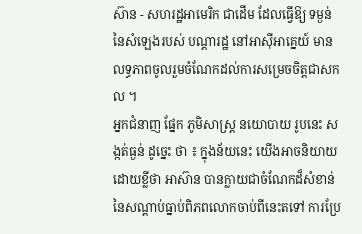ស៊ាន - សហរដ្ឋអាមេរិក ជាដើម ដែលធ្វើឱ្យ ទម្ងន់ នៃសំឡេងរបស់ បណ្តារដ្ឋ នៅអាស៊ីអាគ្នេយ៍ មានលទ្ធភាពចូលរួមចំណែកដល់ការសម្រេចចិត្តជាសកល ។
អ្នកជំនាញ ផ្នែក ភូមិសាស្ត្រ នយោបាយ រូបនេះ សង្កត់ធ្ងន់ ដូច្នេះ ថា ៖ ក្នុងន័យនេះ យើងអាចនិយាយដោយខ្លីថា អាស៊ាន បានក្លាយជាចំណែកដ៏សំខាន់នៃសណ្តាប់ធ្នាប់ពិភពលោកចាប់ពីនេះតទៅ ការប្រែ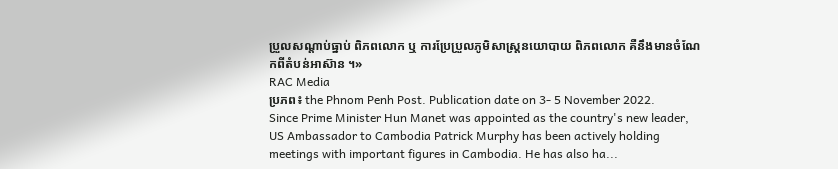ប្រួលសណ្តាប់ធ្នាប់ ពិភពលោក ឬ ការប្រែប្រួលភូមិសាស្ត្រនយោបាយ ពិភពលោក គឺនឹងមានចំណែកពីតំបន់អាស៊ាន ។»
RAC Media
ប្រភព៖ the Phnom Penh Post. Publication date on 3- 5 November 2022.
Since Prime Minister Hun Manet was appointed as the country's new leader, US Ambassador to Cambodia Patrick Murphy has been actively holding meetings with important figures in Cambodia. He has also ha...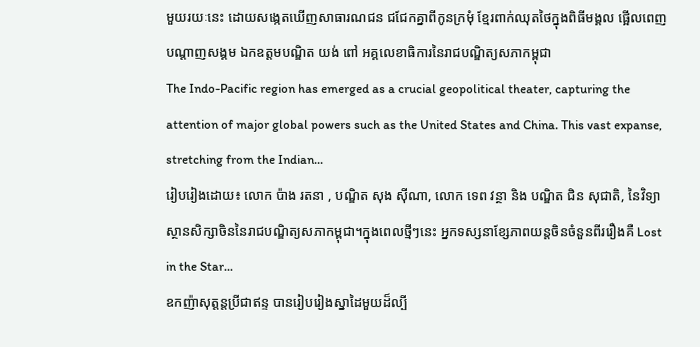មួយរយៈនេះ ដោយសង្កេតឃើញសាធារណជន ជជែកគ្នាពីកូនក្រមុំ ខ្មែរពាក់ឈុតថៃក្នុងពិធីមង្គល ផ្អើលពេញបណ្តាញសង្គម ឯកឧត្ដមបណ្ឌិត យង់ ពៅ អគ្គលេខាធិការនៃរាជបណ្ឌិត្យសភាកម្ពុជា
The Indo-Pacific region has emerged as a crucial geopolitical theater, capturing the attention of major global powers such as the United States and China. This vast expanse, stretching from the Indian...
រៀបរៀងដោយ៖ លោក ប៉ាង រតនា , បណ្ឌិត សុង ស៊ីណា, លោក ទេព វន្ថា និង បណ្ឌិត ជិន សុជាតិ, នៃវិទ្យាស្ថានសិក្សាចិននៃរាជបណ្ឌិត្យសភាកម្ពុជា។ក្នុងពេលថ្មីៗនេះ អ្នកទស្សនាខ្សែភាពយន្តចិនចំនួនពីររឿងគឺ Lost in the Star...
ឧកញ៉ាសុត្តន្តប្រីជាឥន្ទ បានរៀបរៀងស្នាដៃមួយដ៏ល្បី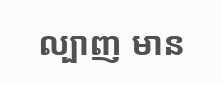ល្បាញ មាន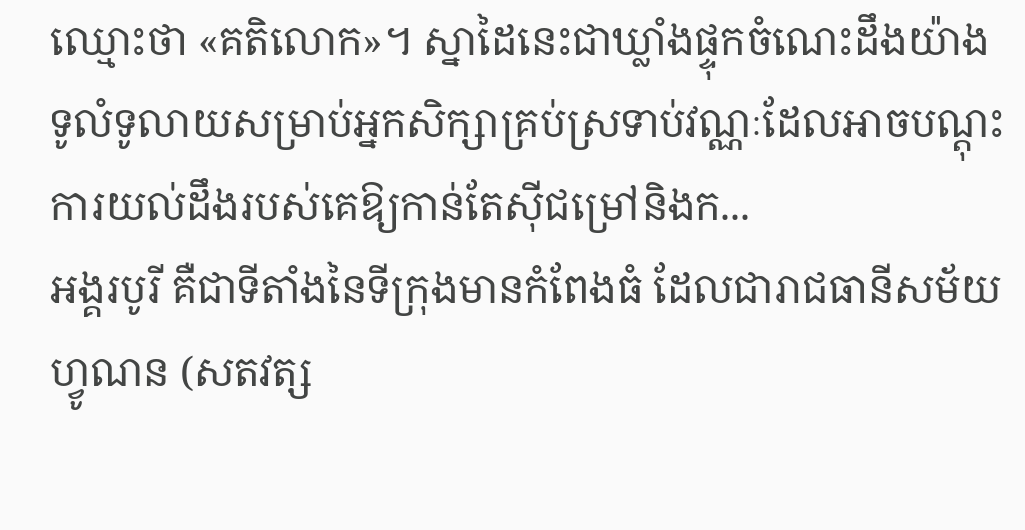ឈ្មោះថា «គតិលោក»។ ស្នាដៃនេះជាឃ្លាំងផ្ទុកចំណេះដឹងយ៉ាងទូលំទូលាយសម្រាប់អ្នកសិក្សាគ្រប់ស្រទាប់វណ្ណៈដែលអាចបណ្តុះការយល់ដឹងរបស់គេឱ្យកាន់តែស៊ីជម្រៅនិងក...
អង្គរបូរី គឺជាទីតាំងនៃទីក្រុងមានកំពែងធំ ដែលជារាជធានីសម័យហ្វូណន (សតវត្ស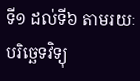ទី១ ដល់ទី៦ តាមរយៈបរិច្ឆេទវិទ្យុ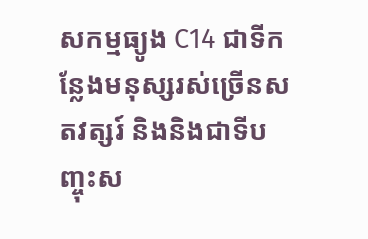សកម្មធ្យូង C14 ជាទីកន្លែងមនុស្សរស់ច្រើនសតវត្សរ៍ និងនិងជាទីបញ្ចុះស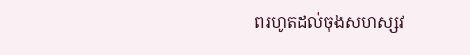ពរហូតដល់ចុងសហស្សវ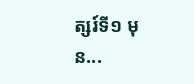ត្សរ៍ទី១ មុន...